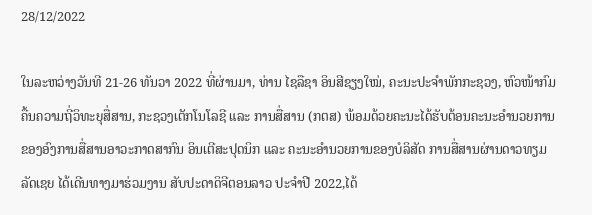28/12/2022

ໃນລະຫວ່າງວັນທີ 21-26 ທັນວາ 2022 ທີ່ຜ່ານມາ, ທ່ານ ໄຊລືຊາ ອິນສີຊຽງໃໝ່, ຄະນະປະຈຳພັກກະຊວງ, ຫົວໜ້າກົມຄື້ນຄວາມຖີ່ວິທະຍຸສື່ສານ, ກະຊວງເຕັກໂນໂລຊີ ແລະ ການສື່ສານ (ກຕສ) ພ້ອມດ້ວຍຄະນະໄດ້ຮັບຕ້ອນຄະນະອຳນວຍການຂອງອົງການສື່ສານອາວະກາດສາກົນ ອິນເຕີສະປຸດນິກ ແລະ ຄະນະອຳນວຍການຂອງບໍລິສັດ ການສື່ສານຜ່ານດາວທຽມ ລັດເຊຍ ໄດ້ເດີນທາງມາຮ່ວມງານ ສັບປະດາດິຈີຕອນລາວ ປະຈຳປີ 2022,ໄດ້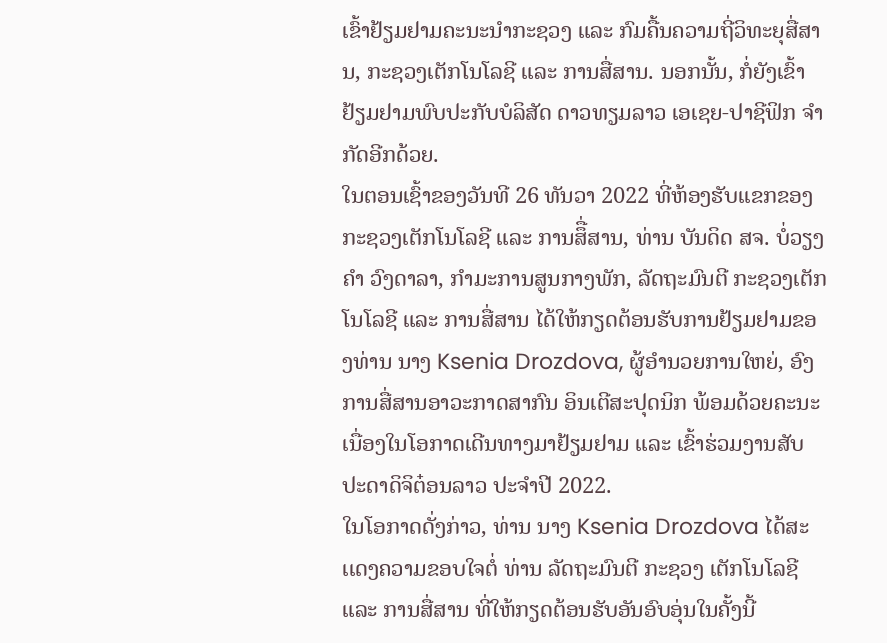ເຂົ້າຢ້ຽມຢາມຄະນະນຳກະຊວງ ແລະ ກົມຄື້ນຄວາມຖີ່ວິທະຍຸສື່ສານ, ກະຊວງເຕັກໂນໂລຊີ ແລະ ການສື່ສານ. ນອກນັ້ນ, ກໍ່ຍັງເຂົ້າຢ້ຽມຢາມພົບປະກັບບໍລິສັດ ດາວທຽມລາວ ເອເຊຍ-ປາຊີຟິກ ຈຳກັດອີກດ້ວຍ.
ໃນຕອນເຊົ້າຂອງວັນທີ 26 ທັນວາ 2022 ທີ່ຫ້ອງຮັບເເຂກຂອງກະຊວງເຕັກໂນໂລຊີ ແລະ ການສຶື່ສານ, ທ່ານ ບັນດິດ ສຈ. ບໍ່ວຽງຄໍາ ວົງດາລາ, ກໍາມະການສູນກາງພັກ, ລັດຖະມົນຕີ ກະຊວງເຕັກໂນໂລຊີ ແລະ ການສື່ສານ ໄດ້ໃຫ້ກຽດຕ້ອນຮັບການຢ້ຽມຢາມຂອງທ່ານ ນາງ Ksenia Drozdova, ຜູ້ອໍານວຍການໃຫຍ່, ອົງການສື່ສານອາວະກາດສາກົນ ອິນເຕີສະປຸດນິກ ພ້ອມດ້ວຍຄະນະ ເນື່ອງໃນໂອກາດເດີນທາງມາຢ້ຽມຢາມ ແລະ ເຂົ້າຮ່ວມງານສັບປະດາດິຈິຕ໋ອນລາວ ປະຈຳປີ 2022.
ໃນໂອກາດດັ່ງກ່າວ, ທ່ານ ນາງ Ksenia Drozdova ໄດ້ສະເເດງຄວາມຂອບໃຈຕໍ່ ທ່ານ ລັດຖະມົນຕີ ກະຊວງ ເຕັກໂນໂລຊີ ແລະ ການສື່ສານ ທີ່ໃຫ້ກຽດຕ້ອນຮັບອັນອົບອຸ່ນໃນຄັ້ງນີ້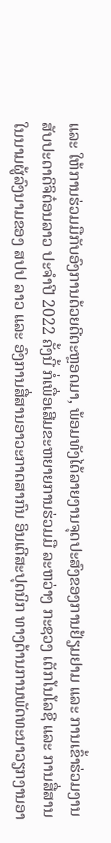ແລະ ໃຫ້ການຮ່ວມມືກັບອົງການດ້ວຍດີຕະຫຼອດມາ, ພ້ອມທັງໄດ້ລາຍງານຈຸດປະສົງຂອງການຢ້ຽມຢາມ ແລະ ການເຂົ້າຮ່ວມງານສັບປະດາດິຈິຕ໋ອນລາວ ປະຈຳປີ 2022 ຄັ້ງນີ້ ກໍ່ເພື່ອເສີມຂະຫຍາຍການຮ່ວມມື ລະຫວ່າງ ກະຊວງ ເຕັກໂນໂລຊີ ແລະ ການສື່ສານ ໃນນາມຜູ້ລົງນາມຂອງ ສປປ ລາວ ແລະ ອົງການສື່ສານອາວະກາດສາກົນ ອິນເຕີສະປຸດນິກ ທາງດ້ານການພັດທະນາວຽກງານອາ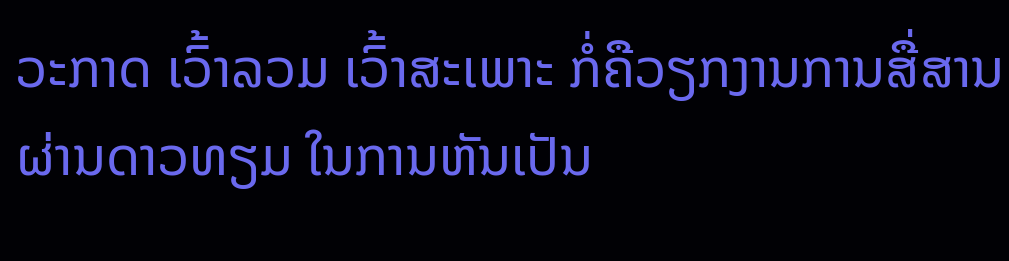ວະກາດ ເວົ້າລວມ ເວົ້າສະເພາະ ກໍ່ຄືວຽກງານການສື່ສານຜ່ານດາວທຽມ ໃນການຫັນເປັນ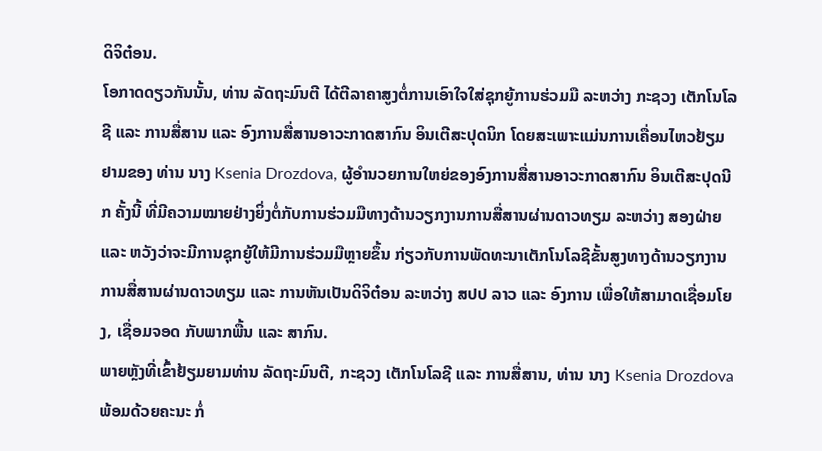ດິຈິຕ໋ອນ.
ໂອກາດດຽວກັນນັ້ນ, ທ່ານ ລັດຖະມົນຕີ ໄດ້ຕີລາຄາສູງຕໍ່ການເອົາໃຈໃສ່ຊຸກຍູ້ການຮ່ວມມື ລະຫວ່າງ ກະຊວງ ເຕັກໂນໂລຊີ ແລະ ການສື່ສານ ແລະ ອົງການສື່ສານອາວະກາດສາກົນ ອິນເຕີສະປຸດນິກ ໂດຍສະເພາະແມ່ນການເຄື່ອນໄຫວຢ້ຽມຢາມຂອງ ທ່ານ ນາງ Ksenia Drozdova, ຜູ້ອຳນວຍການໃຫຍ່ຂອງອົງການສື່ສານອາວະກາດສາກົນ ອິນເຕີສະປຸດນີກ ຄັ້ງນີ້ ທີ່ມີຄວາມໝາຍຢ່າງຍິ່ງຕໍ່ກັບການຮ່ວມມືທາງດ້ານວຽກງານການສື່ສານຜ່ານດາວທຽມ ລະຫວ່າງ ສອງຝ່າຍ ແລະ ຫວັງວ່າຈະມີການຊຸກຍູ້ໃຫ້ມີການຮ່ວມມືຫຼາຍຂຶ້ນ ກ່ຽວກັບການພັດທະນາເຕັກໂນໂລຊີຂັ້ນສູງທາງດ້ານວຽກງານການສື່ສານຜ່ານດາວທຽມ ແລະ ການຫັນເປັນດິຈິຕ໋ອນ ລະຫວ່າງ ສປປ ລາວ ແລະ ອົງການ ເພື່ອໃຫ້ສາມາດເຊື່ອມໂຍງ, ເຊື່ອມຈອດ ກັບພາກພື້ນ ແລະ ສາກົນ.
ພາຍຫຼັງທີ່ເຂົ້າຢ້ຽມຍາມທ່ານ ລັດຖະມົນຕີ, ກະຊວງ ເຕັກໂນໂລຊີ ແລະ ການສື່ສານ, ທ່ານ ນາງ Ksenia Drozdova ພ້ອມດ້ວຍຄະນະ ກໍ່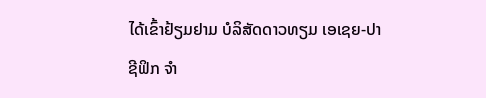ໄດ້ເຂົ້າຢ້ຽມຢາມ ບໍລິສັດດາວທຽມ ເອເຊຍ-ປາຊີຟິກ ຈໍາ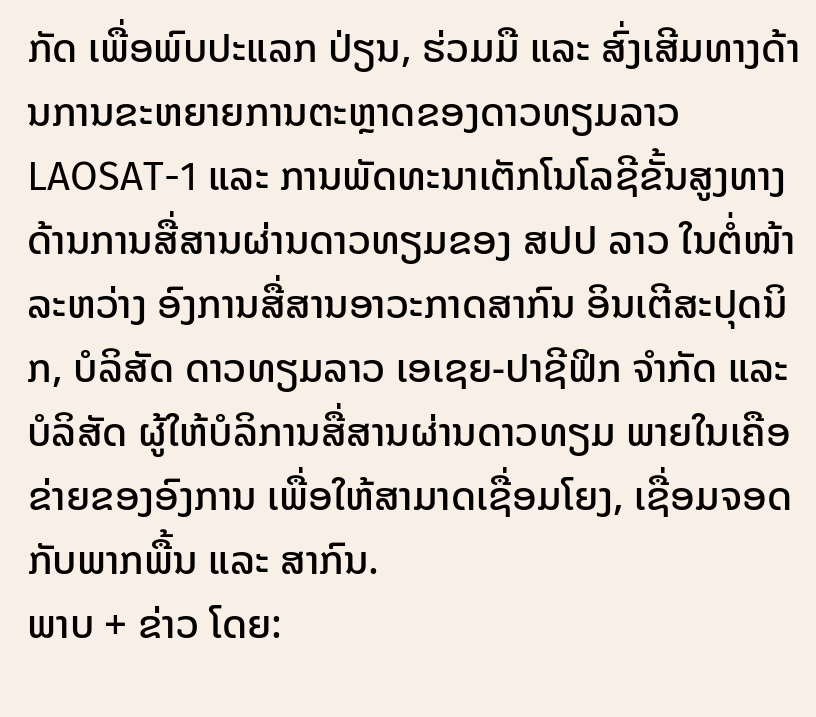ກັດ ເພື່ອພົບປະແລກ ປ່ຽນ, ຮ່ວມມື ແລະ ສົ່ງເສີມທາງດ້ານການຂະຫຍາຍການຕະຫຼາດຂອງດາວທຽມລາວ LAOSAT-1 ແລະ ການພັດທະນາເຕັກໂນໂລຊີຂັ້ນສູງທາງດ້ານການສື່ສານຜ່ານດາວທຽມຂອງ ສປປ ລາວ ໃນຕໍ່ໜ້າ ລະຫວ່າງ ອົງການສື່ສານອາວະກາດສາກົນ ອິນເຕີສະປຸດນິກ, ບໍລິສັດ ດາວທຽມລາວ ເອເຊຍ-ປາຊີຟິກ ຈຳກັດ ແລະ ບໍລິສັດ ຜູ້ໃຫ້ບໍລິການສື່ສານຜ່ານດາວທຽມ ພາຍໃນເຄືອຂ່າຍຂອງອົງການ ເພື່ອໃຫ້ສາມາດເຊື່ອມໂຍງ, ເຊື່ອມຈອດ ກັບພາກພື້ນ ແລະ ສາກົນ.
ພາບ + ຂ່າວ ໂດຍ: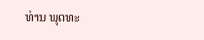ທ່ານ ພຸດທະ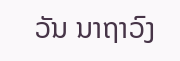ວັນ ນາຖາວົງ